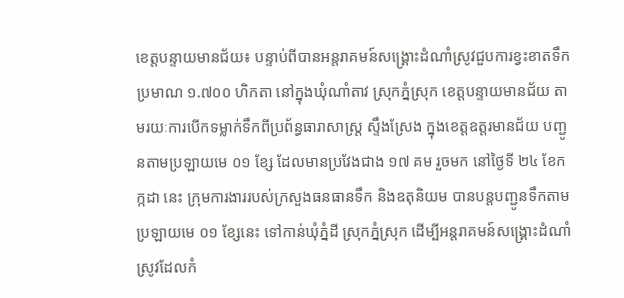ខេត្តបន្ទាយមានជ័យ៖ បន្ទាប់ពីបានអន្តរាគមន៍សង្គ្រោះដំណាំស្រូវជួបការខ្វះខាតទឹកប្រមាណ ១.៧០០ ហិកតា នៅក្នុងឃុំណាំតាវ ស្រុកភ្នំស្រុក ខេត្តបន្ទាយមានជ័យ តាមរយៈការបើកទម្លាក់ទឹកពីប្រព័ន្ធធារាសាស្ត្រ ស្ទឹងស្រែង ក្នុងខេត្តឧត្តរមានជ័យ បញ្ជូនតាមប្រឡាយមេ ០១ ខ្សែ ដែលមានប្រវែងជាង ១៧ គម រួចមក នៅថ្ងៃទី ២៤ ខែកក្កដា នេះ ក្រុមការងាររបស់ក្រសួងធនធានទឹក និងឧតុនិយម បានបន្តបញ្ជូនទឹកតាមប្រឡាយមេ ០១ ខ្សែនេះ ទៅកាន់ឃុំភ្នំដី ស្រុកភ្នំស្រុក ដើម្បីអន្តរាគមន៍សង្គ្រោះដំណាំស្រូវដែលកំ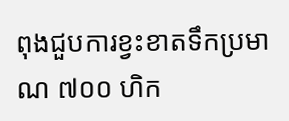ពុងជួបការខ្វះខាតទឹកប្រមាណ ៧០០ ហិក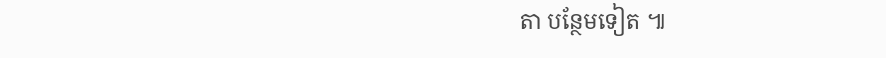តា បន្ថែមទៀត ៕